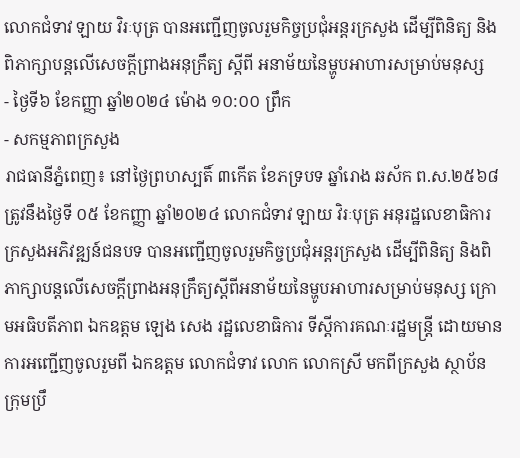លោកជំទាវ ឡាយ វិរៈបុត្រ បានអញ្ជើញចូលរួមកិច្ចប្រជុំអន្តរក្រសួង ដើម្បីពិនិត្យ និងពិភាក្សាបន្តលើសេចក្តីព្រាងអនុក្រឹត្យ ស្តីពី អនាម័យនៃម្ហូបអាហារសម្រាប់មនុស្ស
- ថ្ងៃទី៦ ខែកញ្ញា ឆ្នាំ២០២៤ ម៉ោង ១០:០០ ព្រឹក
- សកម្មភាពក្រសួង
រាជធានីភ្នំពេញ៖ នៅថ្ងៃព្រហស្បតិ៍ ៣កើត ខែភទ្របទ ឆ្នាំរោង ឆស័ក ព.ស.២៥៦៨ ត្រូវនឹងថ្ងៃទី ០៥ ខែកញ្ញា ឆ្នាំ២០២៤ លោកជំទាវ ឡាយ វិរៈបុត្រ អនុរដ្ឋលេខាធិការក្រសួងអភិវឌ្ឍន៍ជនបទ បានអញ្ជើញចូលរួមកិច្ចប្រជុំអន្តរក្រសួង ដើម្បីពិនិត្យ និងពិភាក្សាបន្តលើសេចក្តីព្រាងអនុក្រឹត្យស្តីពីអនាម័យនៃម្ហូបអាហារសម្រាប់មនុស្ស ក្រោមអធិបតីភាព ឯកឧត្តម ឡេង សេង រដ្ឋលេខាធិការ ទីស្តីការគណៈរដ្ឋមន្រ្តី ដោយមានការអញ្ជើញចូលរួមពី ឯកឧត្តម លោកជំទាវ លោក លោកស្រី មកពីក្រសួង ស្ថាប័ន ក្រុមប្រឹ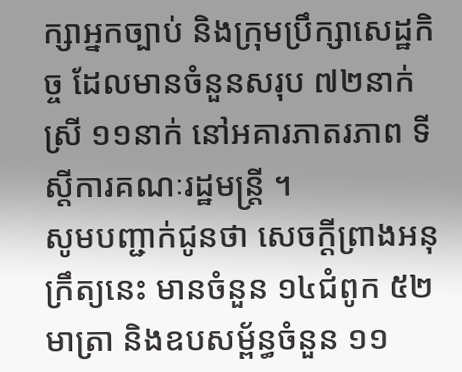ក្សាអ្នកច្បាប់ និងក្រុមប្រឹក្សាសេដ្ឋកិច្ច ដែលមានចំនួនសរុប ៧២នាក់ ស្រី ១១នាក់ នៅអគារភាតរភាព ទីស្តីការគណៈរដ្ឋមន្រ្តី ។
សូមបញ្ជាក់ជូនថា សេចក្តីព្រាងអនុក្រឹត្យនេះ មានចំនួន ១៤ជំពូក ៥២មាត្រា និងឧបសម្ព័ន្ធចំនួន ១១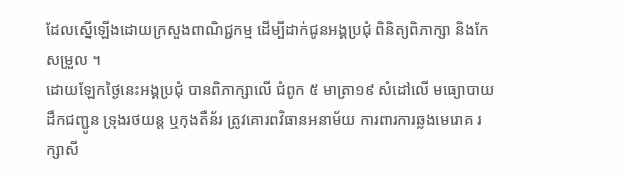ដែលស្នើឡើងដោយក្រសួងពាណិជ្ជកម្ម ដើម្បីដាក់ជូនអង្គប្រជុំ ពិនិត្យពិភាក្សា និងកែសម្រួល ។
ដោយឡែកថ្ងៃនេះអង្គប្រជុំ បានពិភាក្សាលើ ជំពូក ៥ មាត្រា១៩ សំដៅលើ មធ្យោបាយដឹកជញ្ជូន ទ្រុងរថយន្ត ឬកុងតឺន័រ ត្រូវគោរពវិធានអនាម័យ ការពារការឆ្លងមេរោគ រក្សាសី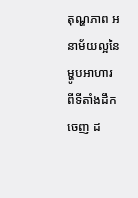តុណ្ហភាព អនាម័យល្អនៃម្ហូបអាហារ ពីទីតាំងដឹកចេញ ដ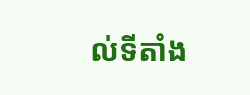ល់ទីតាំង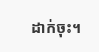ដាក់ចុះ។